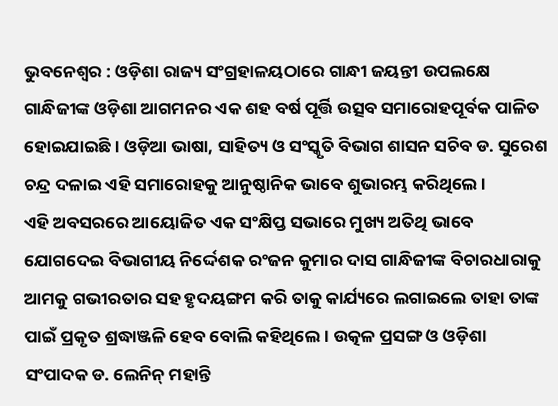ଭୁବନେଶ୍ୱର : ଓଡ଼ିଶା ରାଜ୍ୟ ସଂଗ୍ରହାଳୟଠାରେ ଗାନ୍ଧୀ ଜୟନ୍ତୀ ଉପଲକ୍ଷେ ଗାନ୍ଧିଜୀଙ୍କ ଓଡ଼ିଶା ଆଗମନର ଏକ ଶହ ବର୍ଷ ପୂର୍ତ୍ତି ଉତ୍ସବ ସମାରୋହପୂର୍ବକ ପାଳିତ ହୋଇଯାଇଛି । ଓଡ଼ିଆ ଭାଷା, ସାହିତ୍ୟ ଓ ସଂସ୍କୃତି ବିଭାଗ ଶାସନ ସଚିବ ଡ. ସୁରେଶ ଚନ୍ଦ୍ର ଦଳାଇ ଏହି ସମାରୋହକୁ ଆନୁଷ୍ଠାନିକ ଭାବେ ଶୁଭାରମ୍ଭ କରିଥିଲେ ।
ଏହି ଅବସରରେ ଆୟୋଜିତ ଏକ ସଂକ୍ଷିପ୍ତ ସଭାରେ ମୁଖ୍ୟ ଅତିଥି ଭାବେ ଯୋଗଦେଇ ବିଭାଗୀୟ ନିର୍ଦ୍ଦେଶକ ରଂଜନ କୁମାର ଦାସ ଗାନ୍ଧିଜୀଙ୍କ ବିଚାରଧାରାକୁ ଆମକୁ ଗଭୀରତାର ସହ ହୃଦୟଙ୍ଗମ କରି ତାକୁ କାର୍ଯ୍ୟରେ ଲଗାଇଲେ ତାହା ତାଙ୍କ ପାଇଁ ପ୍ରକୃତ ଶ୍ରଦ୍ଧାଞ୍ଜଳି ହେବ ବୋଲି କହିଥିଲେ । ଉତ୍କଳ ପ୍ରସଙ୍ଗ ଓ ଓଡ଼ିଶା ସଂପାଦକ ଡ. ଲେନିନ୍ ମହାନ୍ତି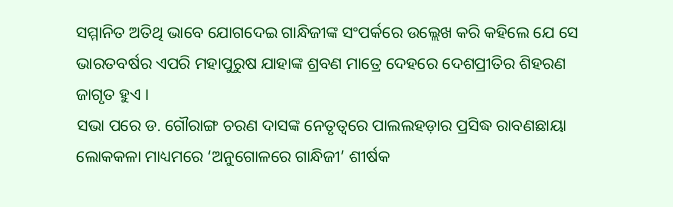ସମ୍ମାନିତ ଅତିଥି ଭାବେ ଯୋଗଦେଇ ଗାନ୍ଧିଜୀଙ୍କ ସଂପର୍କରେ ଉଲ୍ଲେଖ କରି କହିଲେ ଯେ ସେ ଭାରତବର୍ଷର ଏପରି ମହାପୁରୁଷ ଯାହାଙ୍କ ଶ୍ରବଣ ମାତ୍ରେ ଦେହରେ ଦେଶପ୍ରୀତିର ଶିହରଣ ଜାଗୃତ ହୁଏ ।
ସଭା ପରେ ଡ. ଗୌରାଙ୍ଗ ଚରଣ ଦାସଙ୍କ ନେତୃତ୍ୱରେ ପାଲଲହଡ଼ାର ପ୍ରସିଦ୍ଧ ରାବଣଛାୟା ଲୋକକଳା ମାଧ୍ୟମରେ ‘ଅନୁଗୋଳରେ ଗାନ୍ଧିଜୀ’ ଶୀର୍ଷକ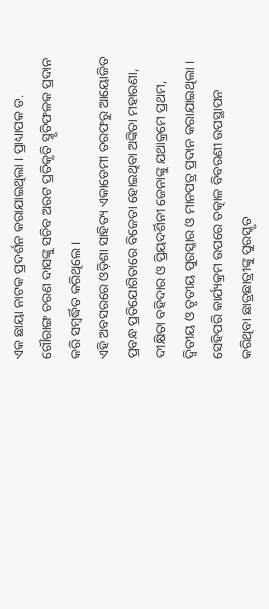ଏକ ଛାୟା ନାଟକ ପ୍ରଦର୍ଶନ କରାଯାଇଥିଲା । ପ୍ରାଧ୍ୟାପକ ଡ. ଗୌରାଙ୍ଗ ଚରଣ ଦାସଙ୍କୁ ସଚିବ ଅରଟ ପ୍ରତିକୃତି ସ୍ମୃତିଫଳକ ପ୍ରଦାନ କରି ସମ୍ବର୍ଦ୍ଧିତ କରିଥିଲେ ।
ଏହି ଅବସରରେ ଓଡ଼ିଶା ସାହିତ୍ୟ ଏକାଡେମୀ ତରଫରୁ ଆୟୋଜିତ ପ୍ରବନ୍ଧ ପ୍ରତିଯୋଗିତାରେ ବିଜେତା ହୋଇଥିବା ଅଙ୍କିତା ମହାରଣା, ଦୀକ୍ଷିତା ବହିଦାର ଓ ପ୍ରିୟଦର୍ଶିନୀ ଜେନାଙ୍କୁ ଯଥାକ୍ରମେ ପ୍ରଥମ, ଦ୍ୱିତୀୟ ଓ ତୃତୀୟ ପୁରସ୍କାର ଓ ମାନପତ୍ର ପ୍ରଦାନ କରାଯାଇଥିଲା । ସେହିପରି କାର୍ଯ୍ୟକ୍ରମ ଉପରେ ତତ୍କାଳ ବିବରଣୀ ଉପସ୍ଥାପନ କରିଥିବା ଛାତ୍ରଛାତ୍ରୀଙ୍କୁ ପୁରସ୍କୃତ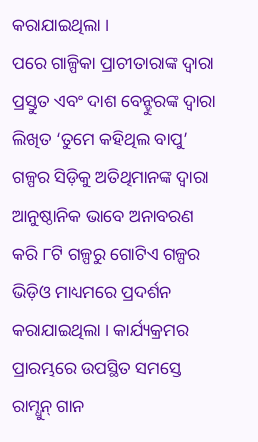କରାଯାଇଥିଲା ।
ପରେ ଗାଳ୍ପିକା ପ୍ରାଚୀତାରାଙ୍କ ଦ୍ୱାରା ପ୍ରସ୍ତୁତ ଏବଂ ଦାଶ ବେନ୍ହୁରଙ୍କ ଦ୍ୱାରା ଲିଖିତ ‘ତୁମେ କହିଥିଲ ବାପୁ’ ଗଳ୍ପର ସିଡ଼ିକୁ ଅତିଥିମାନଙ୍କ ଦ୍ୱାରା ଆନୁଷ୍ଠାନିକ ଭାବେ ଅନାବରଣ କରି ୮ଟି ଗଳ୍ପରୁ ଗୋଟିଏ ଗଳ୍ପର ଭିଡ଼ିଓ ମାଧ୍ୟମରେ ପ୍ରଦର୍ଶନ କରାଯାଇଥିଲା । କାର୍ଯ୍ୟକ୍ରମର ପ୍ରାରମ୍ଭରେ ଉପସ୍ଥିତ ସମସ୍ତେ ରାମ୍ଧୁନ୍ ଗାନ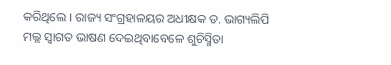କରିଥିଲେ । ରାଜ୍ୟ ସଂଗ୍ରହାଳୟର ଅଧୀକ୍ଷକ ଡ. ଭାଗ୍ୟଲିପି ମଲ୍ଲ ସ୍ୱାଗତ ଭାଷଣ ଦେଇଥିବାବେଳେ ଶୁଚିସ୍ମିତା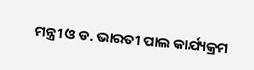ମନ୍ତ୍ରୀ ଓ ଡ. ଭାରତୀ ପାଲ କାର୍ଯ୍ୟକ୍ରମ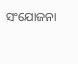ସଂଯୋଜନା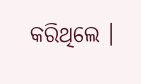କରିଥିଲେ ।